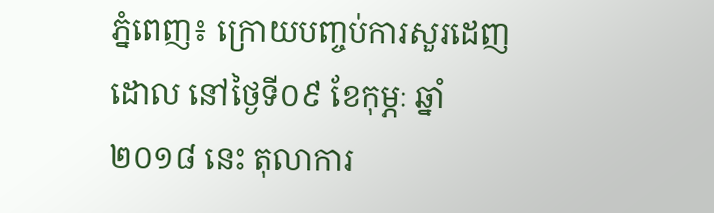ភ្នំពេញ៖ ក្រោយបញ្ចប់ការសួរដេញដោល នៅថ្ងៃទី០៩ ខែកុម្ភៈ ឆ្នាំ២០១៨ នេះ តុលាការ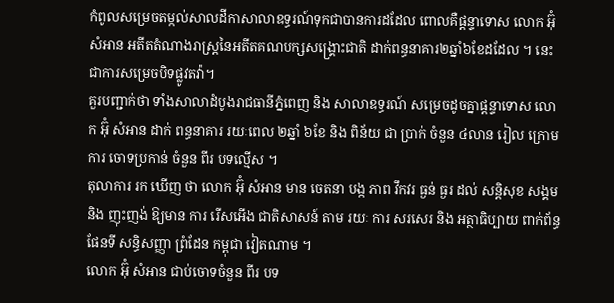កំពូលសម្រេចតម្កល់សាលដីកាសាលាឧទ្ធរណ៍ទុកជាបានការដដែល ពោលគឺផ្តន្ទាទោស លោក អ៊ុំ សំអាន អតីតតំណាងរាស្រ្តនៃអតីតគណបក្សសង្គ្រោះជាតិ ដាក់ពន្ធនាគារ២ឆ្នាំ៦ខែដដែល ។ នេះជាការសម្រេចបិទផ្លូវតវ៉ា។
គួរបញ្ជាក់ថា ទាំងសាលាដំបូងរាជធានីភ្នំពេញ និង សាលាឧទ្ធរណ៍ សម្រេចដូចគ្នាផ្តន្ទាទោស លោក អ៊ុំ សំអាន ដាក់ ពន្ធនាគារ រយៈពេល ២ឆ្នាំ ៦ខែ និង ពិន័យ ជា ប្រាក់ ចំនួន ៤លាន រៀល ក្រោម ការ ចោទប្រកាន់ ចំនួន ពីរ បទល្មើស ។
តុលាការ រក ឃើញ ថា លោក អ៊ុំ សំអាន មាន ចេតនា បង្ក ភាព វឹកវរ ធ្ងន់ ធ្ងរ ដល់ សន្តិសុខ សង្គម និង ញុះញង់ ឱ្យមាន ការ រើសអើង ជាតិសាសន៍ តាម រយៈ ការ សរសេរ និង អត្ថាធិប្បាយ ពាក់ព័ន្ធ ផែនទី សន្ធិសញ្ញា ព្រំដែន កម្ពុជា វៀតណាម ។
លោក អ៊ុំ សំអាន ជាប់ចោទចំនួន ពីរ បទ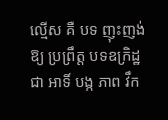ល្មើស គឺ បទ ញុះញង់ ឱ្យ ប្រព្រឹត្ត បទឧក្រិដ្ឋ ជា អាទិ៍ បង្ក ភាព វឹក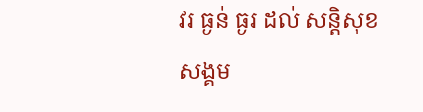វរ ធ្ងន់ ធ្ងរ ដល់ សន្តិសុខ សង្គម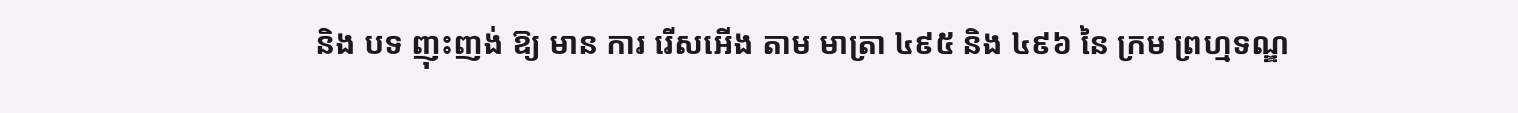និង បទ ញុះញង់ ឱ្យ មាន ការ រើសអើង តាម មាត្រា ៤៩៥ និង ៤៩៦ នៃ ក្រម ព្រហ្មទណ្ឌ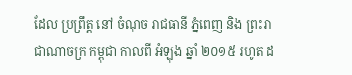ដែល ប្រព្រឹត្ត នៅ ចំណុច រាជធានី ភ្នំពេញ និង ព្រះរាជាណាចក្រ កម្ពុជា កាលពី អំឡុង ឆ្នាំ ២០១៥ រហូត ដ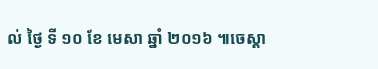ល់ ថ្ងៃ ទី ១០ ខែ មេសា ឆ្នាំ ២០១៦ ៕ចេស្តា